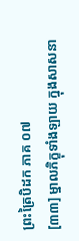ព្រះត្រៃបិដក ភាគ ០៧
[៣៣] ម្នាលភិក្ខុទាំងឡាយ ក្នុងសាសនា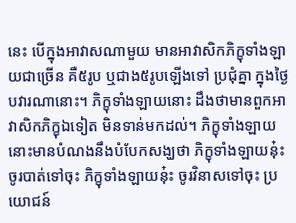នេះ បើក្នុងអាវាសណាមួយ មានអាវាសិកភិក្ខុទាំងឡាយជាច្រើន គឺ៥រូប ឬជាង៥រូបឡើងទៅ ប្រជុំគ្នា ក្នុងថ្ងៃបវារណានោះ។ ភិក្ខុទាំងឡាយនោះ ដឹងថាមានពួកអាវាសិកភិក្ខុឯទៀត មិនទាន់មកដល់។ ភិក្ខុទាំងឡាយនោះមានបំណងនឹងបំបែកសង្ឃថា ភិក្ខុទាំងឡាយនុ៎ះ ចូរបាត់ទៅចុះ ភិក្ខុទាំងឡាយនុ៎ះ ចូរវិនាសទៅចុះ ប្រយោជន៍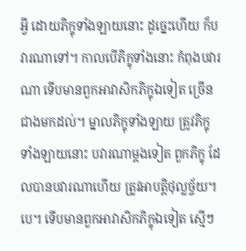អ្វី ដោយភិក្ខុទាំងឡាយនោះ ដូច្នេះហើយ ក៏បវារណាទៅ។ កាលបើភិក្ខុទាំងនោះ កំពុងបវារណា ទើបមានពួកអាវាសិកភិក្ខុឯទៀត ច្រើនជាងមកដល់។ ម្នាលភិក្ខុទាំងឡាយ ត្រូវភិក្ខុទាំងឡាយនោះ បវារណាម្តងទៀត ពួកភិក្ខុ ដែលបានបវារណាហើយ ត្រូវអាបត្តិថុល្លច្ច័យ។បេ។ ទើបមានពួកអាវាសិកភិក្ខុឯទៀត ស្មើៗ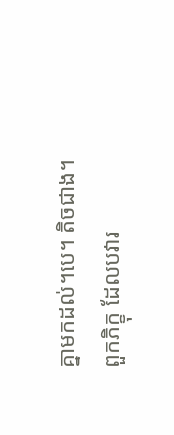គ្នាមកដល់។បេ។ តិចជាង។ ពួកភិក្ខុ ដែលបវារ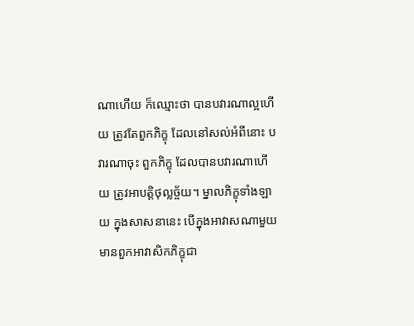ណាហើយ ក៏ឈ្មោះថា បានបវារណាល្អហើយ ត្រូវតែពួកភិក្ខុ ដែលនៅសល់អំពីនោះ បវារណាចុះ ពួកភិក្ខុ ដែលបានបវារណាហើយ ត្រូវអាបត្តិថុល្លច្ច័យ។ ម្នាលភិក្ខុទាំងឡាយ ក្នុងសាសនានេះ បើក្នុងអាវាសណាមួយ មានពួកអាវាសិកភិក្ខុជា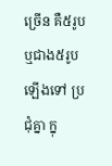ច្រើន គឺ៥រូប ឬជាង៥រូបឡើងទៅ ប្រជុំគ្នា ក្នុ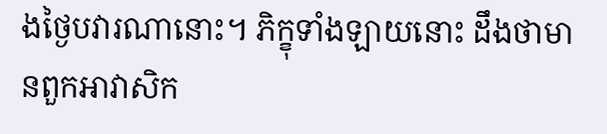ងថ្ងៃបវារណានោះ។ ភិក្ខុទាំងឡាយនោះ ដឹងថាមានពួកអាវាសិក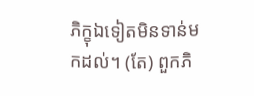ភិក្ខុឯទៀតមិនទាន់មកដល់។ (តែ) ពួកភិ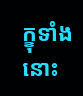ក្ខុទាំងនោះ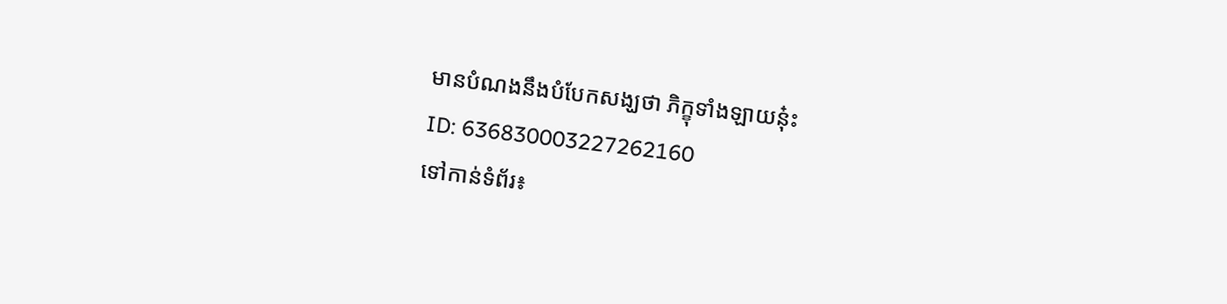មានបំណងនឹងបំបែកសង្ឃថា ភិក្ខុទាំងឡាយនុ៎ះ
ID: 636830003227262160
ទៅកាន់ទំព័រ៖